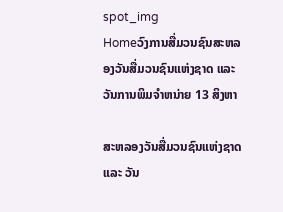spot_img
Homeວົງການສື່ມວນຊົນສະຫລອງວັນສື່ມວນຊົນແຫ່ງຊາດ ແລະ ວັນການພິມຈຳຫນ່າຍ 13 ສິງຫາ

ສະຫລອງວັນສື່ມວນຊົນແຫ່ງຊາດ ແລະ ວັນ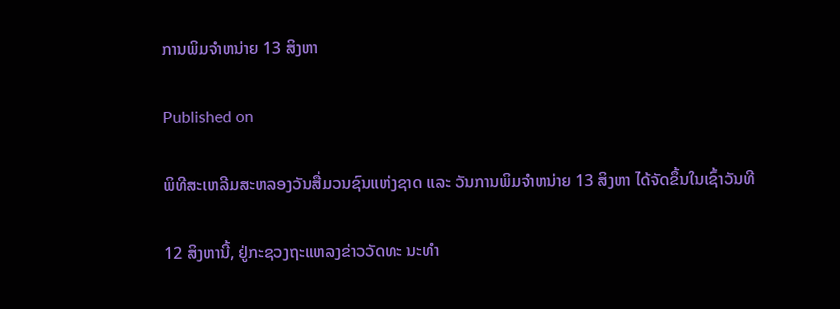ການພິມຈຳຫນ່າຍ 13 ສິງຫາ

Published on

ພິທີສະເຫລີມສະຫລອງວັນສື່ມວນຊົນແຫ່ງຊາດ ແລະ ວັນການພິມຈຳຫນ່າຍ 13 ສິງຫາ ໄດ້ຈັດຂຶ້ນໃນເຊົ້າວັນທີ

12 ສິງຫານີ້, ຢູ່ກະຊວງຖະແຫລງຂ່າວວັດທະ ນະທຳ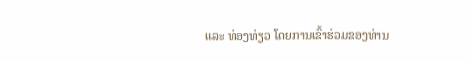ແລະ ທ່ອງທ່ຽວ ໂດຍການເຂົ້າຮ່ວມຂອງທ່ານ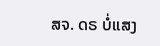ສຈ. ດຣ ບໍ່ແສງ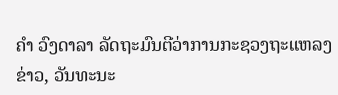ຄຳ ວົງດາລາ ລັດຖະມົນຕີວ່າການກະຊວງຖະແຫລງຂ່າວ, ວັນທະນະ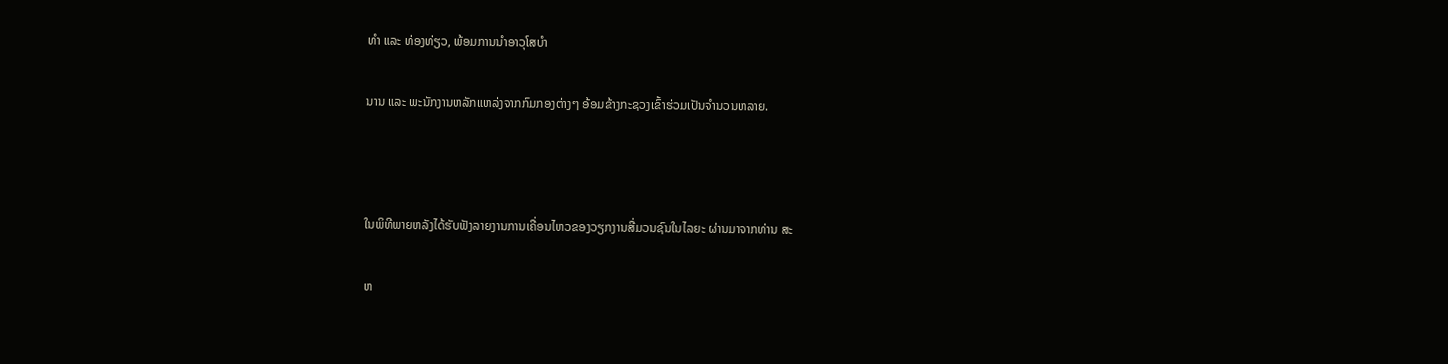ທຳ ແລະ ທ່ອງທ່ຽວ, ພ້ອມການນຳອາວຸໂສບຳ

ນານ ແລະ ພະນັກງານຫລັກແຫລ່ງຈາກກົມກອງຕ່າງໆ ອ້ອມຂ້າງກະຊວງເຂົ້າຮ່ວມເປັນຈຳນວນຫລາຍ.



ໃນພິທີພາຍຫລັງໄດ້ຮັບຟັງລາຍງານການເຄື່ອນໄຫວຂອງວຽກງານສື່ມວນຊົນໃນໄລຍະ ຜ່ານມາຈາກທ່ານ ສະ

ຫ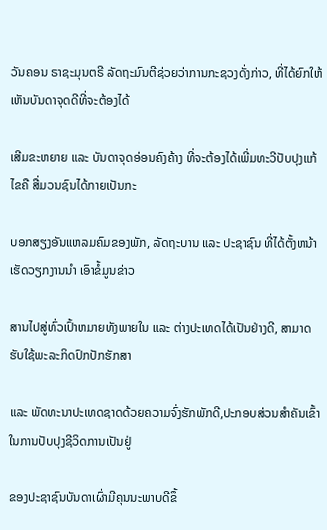ວັນຄອນ ຣາຊະມຸນຕຣີ ລັດຖະມົນຕີຊ່ວຍວ່າການກະຊວງດັ່ງກ່າວ, ທີ່ໄດ້ຍົກໃຫ້ເຫັນບັນດາຈຸດດີທີ່ຈະຕ້ອງໄດ້

ເສີມຂະຫຍາຍ ແລະ ບັນດາຈຸດອ່ອນຄົງຄ້າງ ທີ່ຈະຕ້ອງໄດ້ເພີ່ມທະວີປັບປຸງແກ້ໄຂຄື ສື່ມວນຊົນໄດ້ກາຍເປັນກະ

ບອກສຽງອັນແຫລມຄົມຂອງພັກ, ລັດຖະບານ ແລະ ປະຊາຊົນ ທີ່ໄດ້ຕັ້ງຫນ້າເຮັດວຽກງານນຳ ເອົາຂໍ້ມູນຂ່າວ

ສານໄປສູ່ທົ່ວເປົ້າຫມາຍທັງພາຍໃນ ແລະ ຕ່າງປະເທດໄດ້ເປັນຢ່າງດີ, ສາມາດຮັບໃຊ້ພະລະກິດປົກປັກຮັກສາ

ແລະ ພັດທະນາປະເທດຊາດດ້ວຍຄວາມຈົ່ງຮັກພັກດີ,ປະກອບສ່ວນສຳຄັນເຂົ້າໃນການປັບປຸງຊີວິດການເປັນຢູ່

ຂອງປະຊາຊົນບັນດາເຜົ່າມີຄຸນນະພາບດີຂຶ້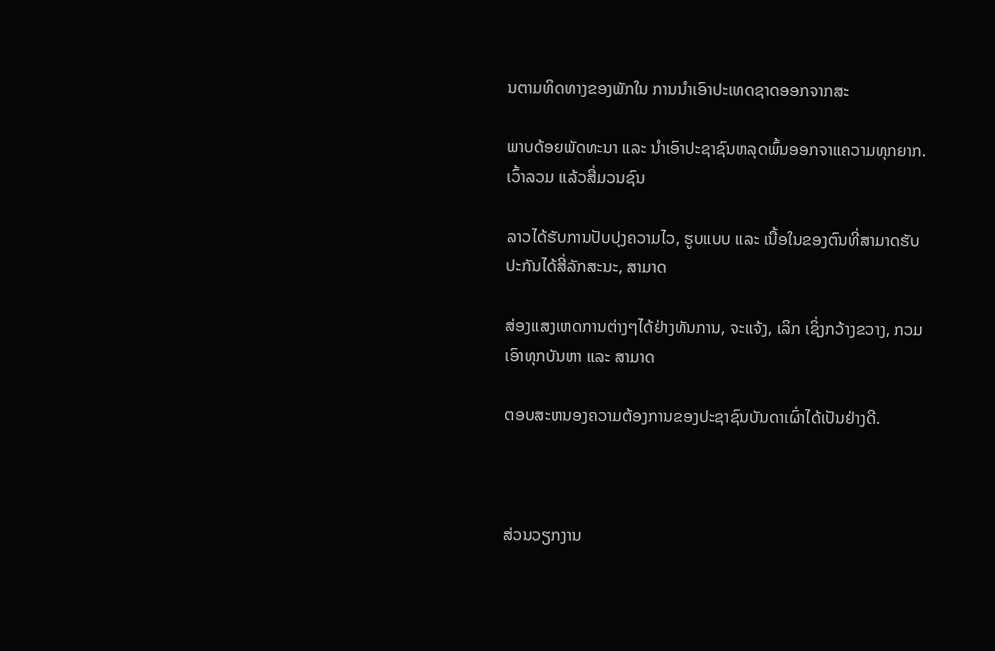ນຕາມທິດທາງຂອງພັກໃນ ການນຳເອົາປະເທດຊາດອອກຈາກສະ

ພາບດ້ອຍພັດທະນາ ແລະ ນຳເອົາປະຊາຊົນຫລຸດພົ້ນອອກຈາແຄວາມທຸກຍາກ.  ເວົ້າລວມ ແລ້ວສື່ມວນຊົນ

ລາວໄດ້ຮັບການປັບປຸງຄວາມໄວ, ຮູບແບບ ແລະ ເນື້ອໃນຂອງຕົນທີ່ສາມາດຮັບປະກັນໄດ້ສີ່ລັກສະນະ, ສາມາດ

ສ່ອງແສງເຫດການຕ່າງໆໄດ້ຢ່າງທັນການ, ຈະແຈ້ງ, ເລິກ ເຊິ່ງກວ້າງຂວາງ, ກວມເອົາທຸກບັນຫາ ແລະ ສາມາດ

ຕອບສະຫນອງຄວາມຕ້ອງການຂອງປະຊາຊົນບັນດາເຜົ່າໄດ້ເປັນຢ່າງດີ.



ສ່ວນວຽກງານ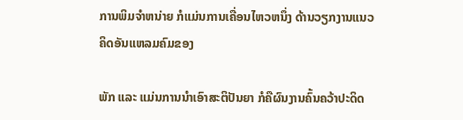ການພິມຈຳຫນ່າຍ ກໍແມ່ນການເຄື່ອນໄຫວຫນຶ່ງ ດ້ານວຽກງານແນວຄິດອັນແຫລມຄົມຂອງ

ພັກ ແລະ ແມ່ນການນຳເອົາສະຕິປັນຍາ ກໍຄືຜົນງານຄົ້ນຄວ້າປະດິດ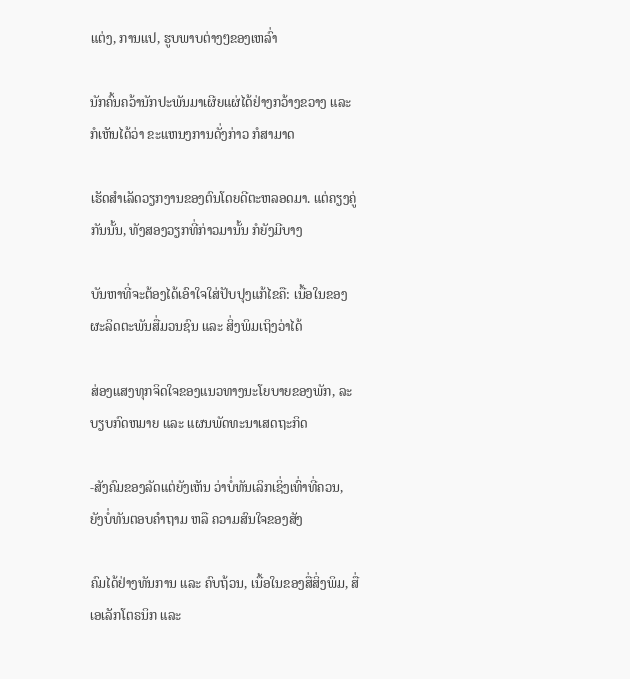ແຕ່ງ, ການແປ, ຮູບພາບຕ່າງໆຂອງເຫລົ່າ

ນັກຄົ້ນຄວ້ານັກປະພັນມາເຜີຍແຜ່ໄດ້ຢ່າງກວ້າງຂວາງ ແລະ ກໍເຫັນໄດ້ວ່າ ຂະແຫນງການດັ່ງກ່າວ ກໍສາມາດ

ເຮັດສຳເລັດວຽກງານຂອງຕົນໂດຍດີຕະຫລອດມາ. ແຕ່ຄຽງຄູ່ກັນນັ້ນ, ທັງສອງວຽກທີ່ກ່າວມານັ້ນ ກໍຍັງມີບາງ

ບັນຫາທີ່ຈະຕ້ອງໄດ້ເອົາໃຈໃສ່ປັບປຸງແກ້ໄຂຄື: ເນື້ອໃນຂອງຜະລິດຕະພັນສື່ມວນຊົນ ແລະ ສິ່ງພິມເຖິງວ່າໄດ້

ສ່ອງແສງທຸກຈິດໃຈຂອງແນວທາງນະໂຍບາຍຂອງພັກ, ລະບຽບກົດຫມາຍ ແລະ ແຜນພັດທະນາເສດຖະກິດ

-ສັງຄົມຂອງລັດແຕ່ຍັງເຫັນ ວ່າບໍ່ທັນເລິກເຊິ່ງເທົ່າທີ່ຄວນ, ຍັງບໍ່ທັນຕອບຄຳຖາມ ຫລື ຄວາມສົນໃຈຂອງສັງ

ຄົມໄດ້ຢ່າງທັນການ ແລະ ຄົບຖ້ວນ, ເນື້ອໃນຂອງສື່ສິ່ງພິມ, ສື່ເອເລັກໂຕຣນິກ ແລະ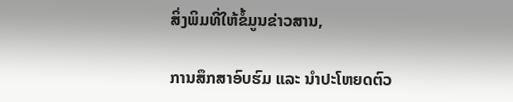ສິ່ງພິມທີ່ໃຫ້ຂໍ້ມູນຂ່າວສານ,

ການສຶກສາອົບຮົມ ແລະ ນຳປະໂຫຍດຕົວ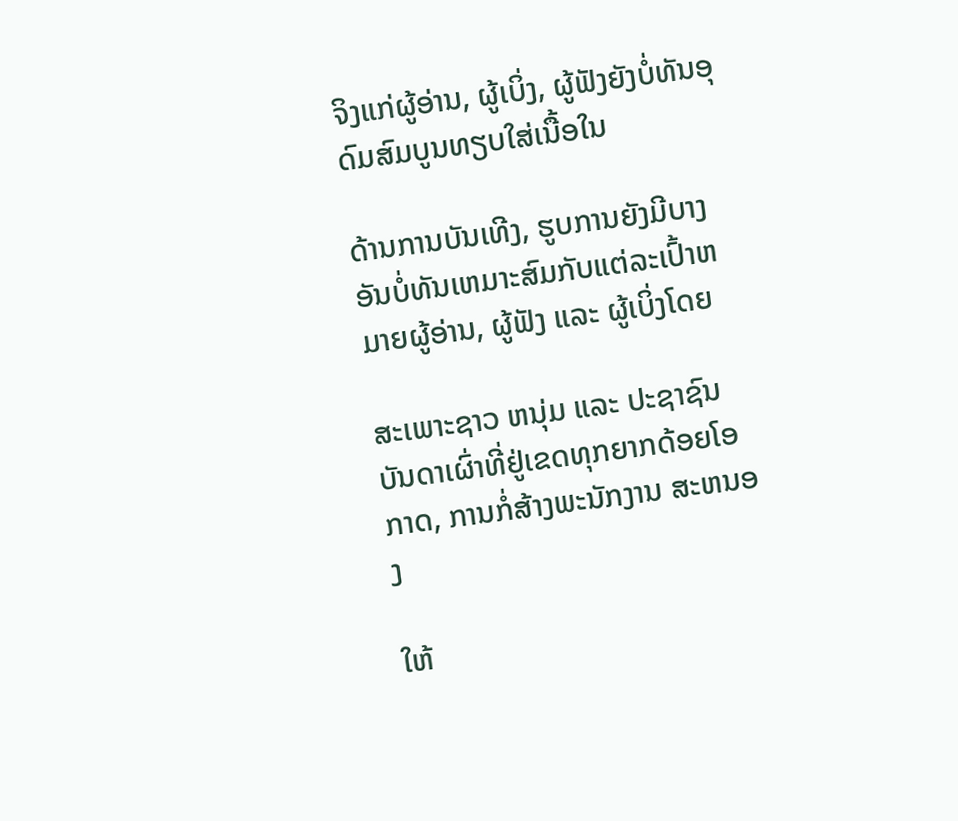ຈິງແກ່ຜູ້ອ່ານ, ຜູ້ເບິ່ງ, ຜູ້ຟັງຍັງບໍ່ທັນອຸດົມສົມບູນທຽບໃສ່ເນື້ອໃນ

ດ້ານການບັນເທີງ, ຮູບການຍັງມີບາງອັນບໍ່ທັນເຫມາະສົມກັບແຕ່ລະເປົ້າຫມາຍຜູ້ອ່ານ, ຜູ້ຟັງ ແລະ ຜູ້ເບິ່ງໂດຍ

ສະເພາະຊາວ ຫນຸ່ມ ແລະ ປະຊາຊົນບັນດາເຜົ່າທີ່ຢູ່ເຂດທຸກຍາກດ້ອຍໂອກາດ, ການກໍ່ສ້າງພະນັກງານ ສະຫນອງ

ໃຫ້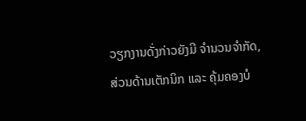ວຽກງານດັ່ງກ່າວຍັງມີ ຈຳນວນຈຳກັດ, ສ່ວນດ້ານເຕັກນິກ ແລະ ຄຸ້ມຄອງບໍ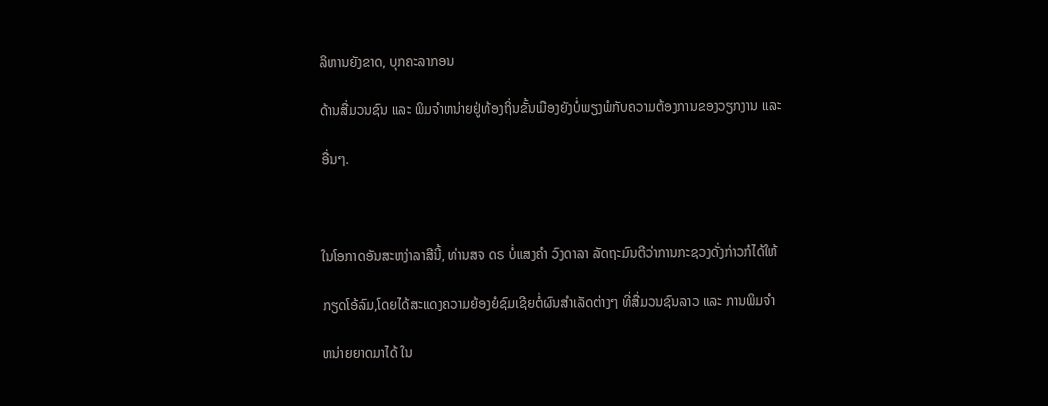ລິຫານຍັງຂາດ, ບຸກຄະລາກອນ

ດ້ານສື່ມວນຊົນ ແລະ ພິມຈຳຫນ່າຍຢູ່ທ້ອງຖິ່ນຂັ້ນເມືອງຍັງບໍ່ພຽງພໍກັບຄວາມຕ້ອງການຂອງວຽກງານ ແລະ

ອື່ນໆ.



ໃນໂອກາດອັນສະຫງ່າລາສີນີ້, ທ່ານສຈ ດຣ ບໍ່ແສງຄຳ ວົງດາລາ ລັດຖະມົນຕີວ່າການກະຊວງດັ່ງກ່າວກໍໄດ້ໃຫ້

ກຽດໂອ້ລົມ,ໂດຍໄດ້ສະແດງຄວາມຍ້ອງຍໍຊົມເຊີຍຕໍ່ຜົນສຳເລັດຕ່າງໆ ທີ່ສື່ມວນຊົນລາວ ແລະ ການພິມຈຳ

ຫນ່າຍຍາດມາໄດ້ ໃນ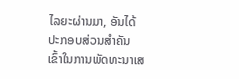ໄລຍະຜ່ານມາ, ອັນໄດ້ປະກອບສ່ວນສຳຄັນເຂົ້າໃນການພັດທະນາເສ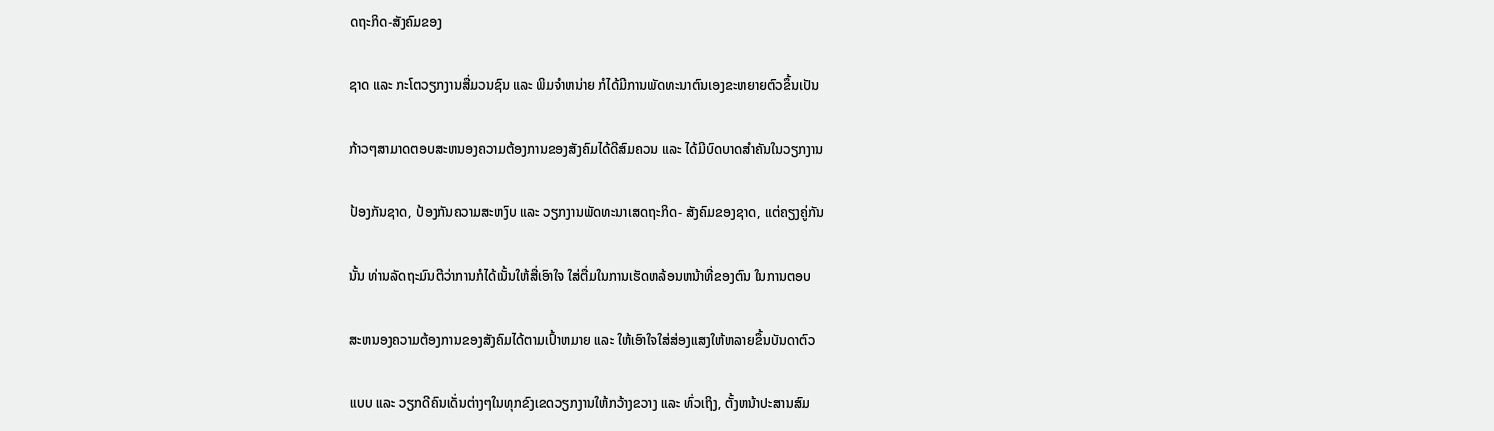ດຖະກິດ-ສັງຄົມຂອງ

ຊາດ ແລະ ກະໂຕວຽກງານສື່ມວນຊົນ ແລະ ພິມຈຳຫນ່າຍ ກໍໄດ້ມີການພັດທະນາຕົນເອງຂະຫຍາຍຕົວຂຶ້ນເປັນ

ກ້າວໆສາມາດຕອບສະຫນອງຄວາມຕ້ອງການຂອງສັງຄົມໄດ້ດີສົມຄວນ ແລະ ໄດ້ມີບົດບາດສຳຄັນໃນວຽກງານ

ປ້ອງກັນຊາດ, ປ້ອງກັນຄວາມສະຫງົບ ແລະ ວຽກງານພັດທະນາເສດຖະກິດ- ສັງຄົມຂອງຊາດ, ແຕ່ຄຽງຄູ່ກັນ

ນັ້ນ ທ່ານລັດຖະມົນຕີວ່າການກໍໄດ້ເນັ້ນໃຫ້ສື່ເອົາໃຈ ໃສ່ຕື່ມໃນການເຮັດຫລ້ອນຫນ້າທີ່ຂອງຕົນ ໃນການຕອບ

ສະຫນອງຄວາມຕ້ອງການຂອງສັງຄົມໄດ້ຕາມເປົ້າຫມາຍ ແລະ ໃຫ້ເອົາໃຈໃສ່ສ່ອງແສງໃຫ້ຫລາຍຂຶ້ນບັນດາຕົວ

ແບບ ແລະ ວຽກດີຄົນເດັ່ນຕ່າງໆໃນທຸກຂົງເຂດວຽກງານໃຫ້ກວ້າງຂວາງ ແລະ ທົ່ວເຖິງ, ຕັ້ງຫນ້າປະສານສົມ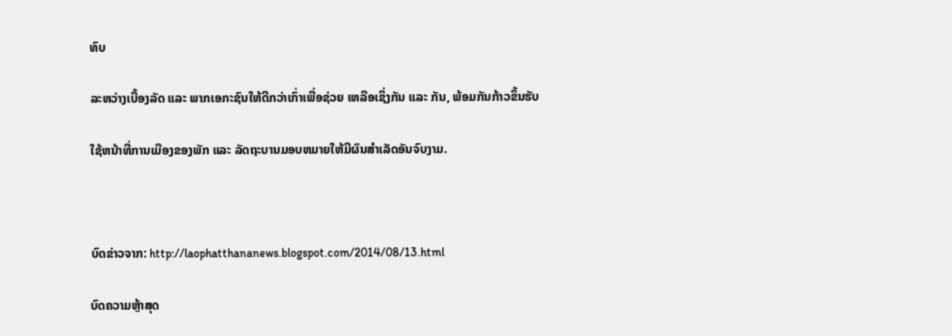ທົບ

ລະຫວ່າງເບື້ອງລັດ ແລະ ພາກເອກະຊົນໃຫ້ດີກວ່າເກົ່າເພື່ອຊ່ວຍ ເຫລືອເຊິ່ງກັນ ແລະ ກັນ, ພ້ອມກັນກ້າວຂຶ້ນຮັບ

ໃຊ້ຫນ້າທີ່ການເມືອງຂອງພັກ ແລະ ລັດຖະບານມອບຫມາຍໃຫ້ມີຜົນສຳເລັດອັນຈົບງາມ.



ບົດຂ່າວຈາກ: http://laophatthananews.blogspot.com/2014/08/13.html

ບົດຄວາມຫຼ້າສຸດ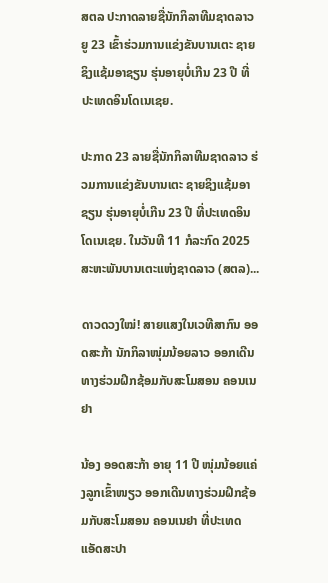ສຕລ ປະກາດລາຍຊື່ນັກກິລາທີມຊາດລາວ ຍູ 23 ເຂົ້າຮ່ວມການແຂ່ງຂັນບານເຕະ ຊາຍຊິງແຊ້ມອາຊຽນ ຮຸ່ນອາຍຸບໍ່ເກີນ 23 ປີ ທີ່ປະເທດອິນໂດເນເຊຍ.

ປະກາດ 23 ລາຍຊື່ນັກກິລາທີມຊາດລາວ ຮ່ວມການແຂ່ງຂັນບານເຕະ ຊາຍຊິງແຊ້ມອາຊຽນ ຮຸ່ນອາຍຸບໍ່ເກີນ 23 ປີ ທີ່ປະເທດອິນໂດເນເຊຍ. ໃນວັນທີ 11 ກໍລະກົດ 2025 ສະຫະພັນບານເຕະແຫ່ງຊາດລາວ (ສຕລ)...

ດາວດວງໃໝ່! ສາຍແສງໃນເວທີສາກົນ ອອດສະກ້າ ນັກກິລາໜຸ່ມນ້ອຍລາວ ອອກເດີນທາງຮ່ວມຝຶກຊ້ອມກັບສະໂມສອນ ຄອນເນຢາ

ນ້ອງ ອອດສະກ້າ ອາຍຸ 11 ປີ ໜຸ່ມນ້ອຍແຄ່ງລູກເຂົ້າໜຽວ ອອກເດີນທາງຮ່ວມຝຶກຊ້ອມກັບສະໂມສອນ ຄອນເນຢາ ທີ່ປະເທດແອັດສະປາ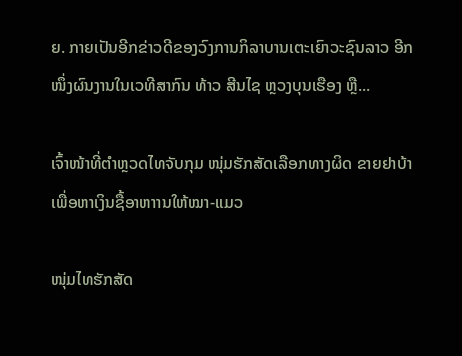ຍ. ກາຍເປັນອີກຂ່າວດີຂອງວົງການກິລາບານເຕະເຍົາວະຊົນລາວ ອີກໜຶ່ງຜົນງານໃນເວທີສາກົນ ທ້າວ ສີນໄຊ ຫຼວງບຸນເຮືອງ ຫຼື...

ເຈົ້າໜ້າທີ່ຕຳຫຼວດໄທຈັບກຸມ ໜຸ່ມຮັກສັດເລືອກທາງຜິດ ຂາຍຢາບ້າເພື່ອຫາເງິນຊື້ອາຫາານໃຫ້ໝາ-ແມວ

ໜຸ່ມໄທຮັກສັດ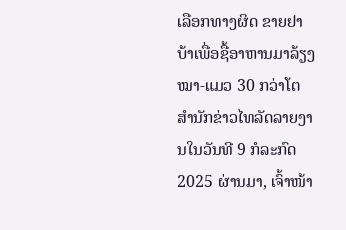ເລືອກທາງຜິດ ຂາຍຢາບ້າເພື່ອຊື້ອາຫານມາລ້ຽງໝາ-ແມວ 30 ກວ່າໂຕ ສຳນັກຂ່າວໄທລັດລາຍງານໃນວັນທີ 9 ກໍລະກົດ 2025 ຜ່ານມາ, ເຈົ້າໜ້າ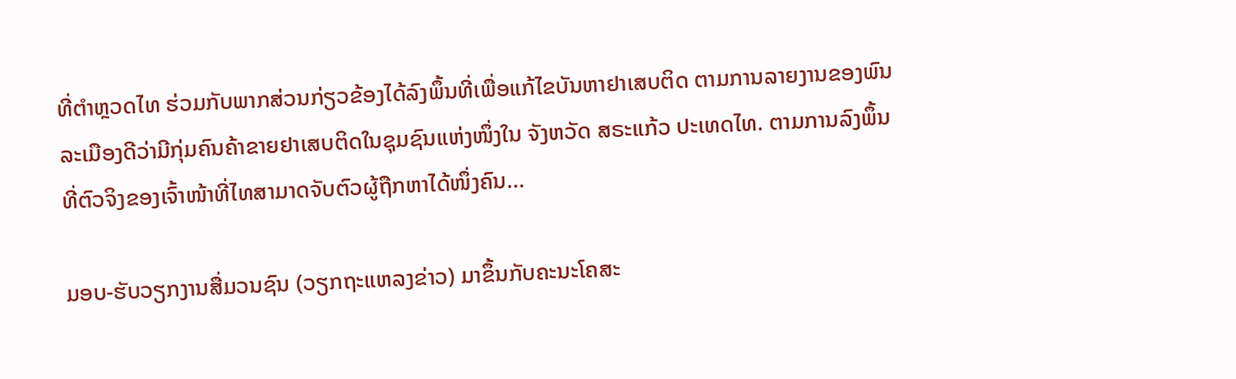ທີ່ຕຳຫຼວດໄທ ຮ່ວມກັບພາກສ່ວນກ່ຽວຂ້ອງໄດ້ລົງພຶ້ນທີ່ເພື່ອແກ້ໄຂບັນຫາຢາເສບຕິດ ຕາມການລາຍງານຂອງພົນລະເມືອງດີວ່າມີກຸ່ມຄົນຄ້າຂາຍຢາເສບຕິດໃນຊຸມຊົນແຫ່ງໜຶ່ງໃນ ຈັງຫວັດ ສຣະແກ້ວ ປະເທດໄທ. ຕາມການລົງພຶ້ນທີ່ຕົວຈິງຂອງເຈົ້າໜ້າທີ່ໄທສາມາດຈັບຕົວຜູ້ຖືກຫາໄດ້ໜຶ່ງຄົນ...

ມອບ-ຮັບວຽກງານສື່ມວນຊົນ (ວຽກຖະແຫລງຂ່າວ) ມາຂຶ້ນກັບຄະນະໂຄສະ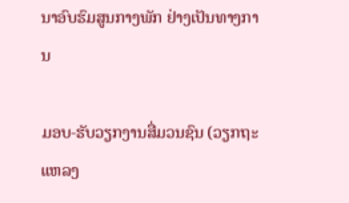ນາອົບຮົມສູນກາງພັກ ຢ່າງເປັນທາງການ

ມອບ-ຮັບວຽກງານສື່ມວນຊົນ (ວຽກຖະແຫລງ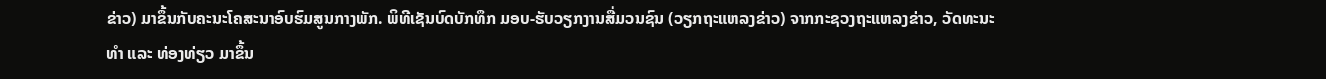ຂ່າວ) ມາຂຶ້ນກັບຄະນະໂຄສະນາອົບຮົມສູນກາງພັກ. ພິທີເຊັນບົດບັກທຶກ ມອບ-ຮັບວຽກງານສື່ມວນຊົນ (ວຽກຖະແຫລງຂ່າວ) ຈາກກະຊວງຖະແຫລງຂ່າວ, ວັດທະນະທຳ ແລະ ທ່ອງທ່ຽວ ມາຂຶ້ນ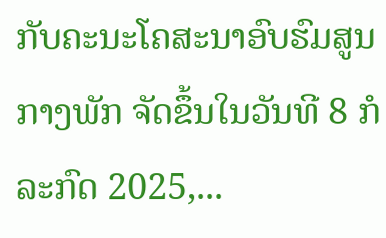ກັບຄະນະໂຄສະນາອົບຮົມສູນກາງພັກ ຈັດຂຶ້ນໃນວັນທີ 8 ກໍລະກົດ 2025,...